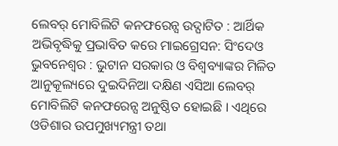ଲେବର୍ ମୋବିଲିଟି କନଫରେନ୍ସ ଉଦ୍ଘାଟିତ : ଆର୍ଥିକ ଅଭିବୃଦ୍ଧିକୁ ପ୍ରଭାବିତ କରେ ମାଇଗ୍ରେସନ: ସିଂଦେଓ
ଭୁବନେଶ୍ୱର : ଭୁଟାନ ସରକାର ଓ ବିଶ୍ୱବ୍ୟାଙ୍କର ମିଳିତ ଆନୁକୂଲ୍ୟରେ ଦୁଇଦିନିଆ ଦକ୍ଷିଣ ଏସିଆ ଲେବର୍ ମୋବିଲିଟି କନଫରେନ୍ସ ଅନୁଷ୍ଠିତ ହୋଇଛି । ଏଥିରେ ଓଡିଶାର ଉପମୁଖ୍ୟମନ୍ତ୍ରୀ ତଥା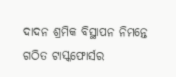ଦାଦନ ଶ୍ରମିକ ବିସ୍ଥାପନ ନିମନ୍ତେ ଗଠିତ ଟାସ୍କଫୋର୍ସର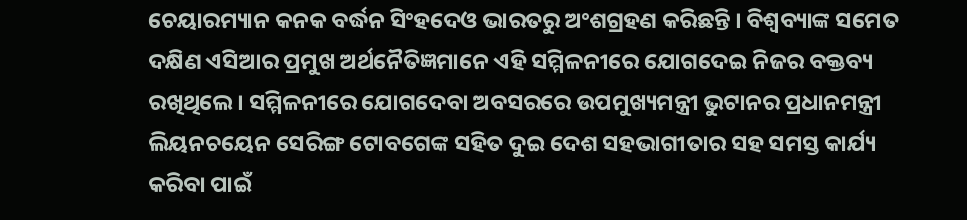ଚେୟାରମ୍ୟାନ କନକ ବର୍ଦ୍ଧନ ସିଂହଦେଓ ଭାରତରୁ ଅଂଶଗ୍ରହଣ କରିଛନ୍ତି । ବିଶ୍ୱବ୍ୟାଙ୍କ ସମେତ ଦକ୍ଷିଣ ଏସିଆର ପ୍ରମୁଖ ଅର୍ଥନୈତିଜ୍ଞମାନେ ଏହି ସମ୍ମିଳନୀରେ ଯୋଗଦେଇ ନିଜର ବକ୍ତବ୍ୟ ରଖିଥିଲେ । ସମ୍ମିଳନୀରେ ଯୋଗଦେବା ଅବସରରେ ଉପମୁଖ୍ୟମନ୍ତ୍ରୀ ଭୁଟାନର ପ୍ରଧାନମନ୍ତ୍ରୀ ଲିୟନଚୟେନ ସେରିଙ୍ଗ ଟୋବଗେଙ୍କ ସହିତ ଦୁଇ ଦେଶ ସହଭାଗୀତାର ସହ ସମସ୍ତ କାର୍ଯ୍ୟ କରିବା ପାଇଁ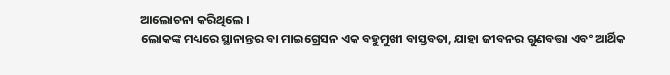ଆଲୋଚନା କରିଥିଲେ ।
ଲୋକଙ୍କ ମଧ୍ୟରେ ସ୍ଥାନାନ୍ତର ବା ମାଇଗ୍ରେସନ ଏକ ବହୁମୁଖୀ ବାସ୍ତବତା, ଯାହା ଜୀବନର ଗୁଣବତ୍ତା ଏବଂ ଆର୍ଥିକ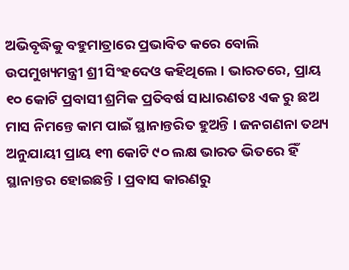ଅଭିବୃଦ୍ଧିକୁ ବହୁମାତ୍ରାରେ ପ୍ରଭାବିତ କରେ ବୋଲି ଉପମୁଖ୍ୟମନ୍ତ୍ରୀ ଶ୍ରୀ ସିଂହଦେଓ କହିଥିଲେ । ଭାରତରେ, ପ୍ରାୟ ୧୦ କୋଟି ପ୍ରବାସୀ ଶ୍ରମିକ ପ୍ରତିବର୍ଷ ସାଧାରଣତଃ ଏକ ରୁ ଛଅ ମାସ ନିମନ୍ତେ କାମ ପାଇଁ ସ୍ଥାନାନ୍ତରିତ ହୁଅନ୍ତି । ଜନଗଣନା ତଥ୍ୟ ଅନୁଯାୟୀ ପ୍ରାୟ ୧୩ କୋଟି ୯୦ ଲକ୍ଷ ଭାରତ ଭିତରେ ହିଁ ସ୍ଥାନାନ୍ତର ହୋଇଛନ୍ତି । ପ୍ରବାସ କାରଣରୁ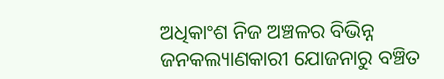ଅଧିକାଂଶ ନିଜ ଅଞ୍ଚଳର ବିଭିନ୍ନ ଜନକଲ୍ୟାଣକାରୀ ଯୋଜନାରୁ ବଞ୍ଚିତ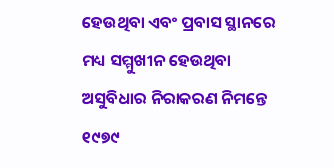ହେଉଥିବା ଏବଂ ପ୍ରବାସ ସ୍ଥାନରେ ମଧ୍ୟ ସମ୍ମୁଖୀନ ହେଉଥିବା ଅସୁବିଧାର ନିରାକରଣ ନିମନ୍ତେ ୧୯୭୯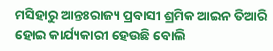ମସିହାରୁ ଆନ୍ତଃରାଜ୍ୟ ପ୍ରବାସୀ ଶ୍ରମିକ ଆଇନ ତିଆରି ହୋଇ କାର୍ଯ୍ୟକାରୀ ହେଉଛି ବୋଲି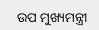ଉପ ମୁଖ୍ୟମନ୍ତ୍ରୀ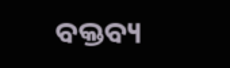ବକ୍ତବ୍ୟ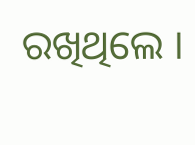ରଖିଥିଲେ ।